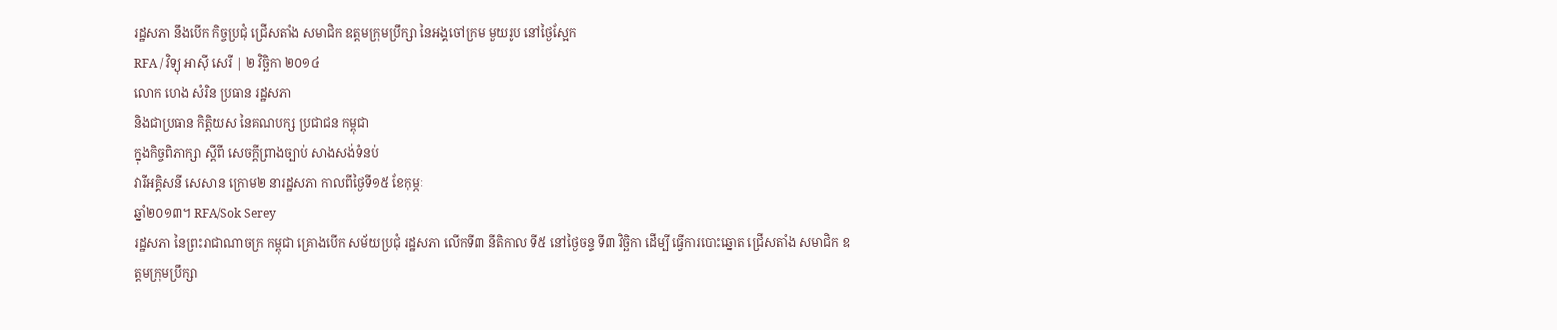រដ្ឋសភា នឹងបើក កិច្ចប្រជុំ ជ្រើសតាំង សមាជិក ឧត្ដមក្រុមប្រឹក្សា នៃអង្គចៅក្រម មួយរូប នៅថ្ងៃស្អែក
RFA / វិទ្យុ អាស៊ី សេរី | ២ វិច្ឆិកា ២០១៤
លោក ហេង សំរិន ប្រធាន រដ្ឋសភា
និងជាប្រធាន កិត្តិយស នៃគណបក្ស ប្រជាជន កម្ពុជា
ក្នុងកិច្ចពិភាក្សា ស្ដីពី សេចក្ដីព្រាងច្បាប់ សាងសង់ទំនប់
វារីអគ្គិសនី សេសាន ក្រោម២ នារដ្ឋសភា កាលពីថ្ងៃទី១៥ ខែកុម្ភៈ
ឆ្នាំ២០១៣។ RFA/Sok Serey
រដ្ឋសភា នៃព្រះរាជាណាចក្រ កម្ពុជា គ្រោងបើក សម័យប្រជុំ រដ្ឋសភា លើកទី៣ នីតិកាល ទី៥ នៅថ្ងៃចន្ទ ទី៣ វិច្ឆិកា ដើម្បី ធ្វើការបោះឆ្នោត ជ្រើសតាំង សមាជិក ឧត្ដមក្រុមប្រឹក្សា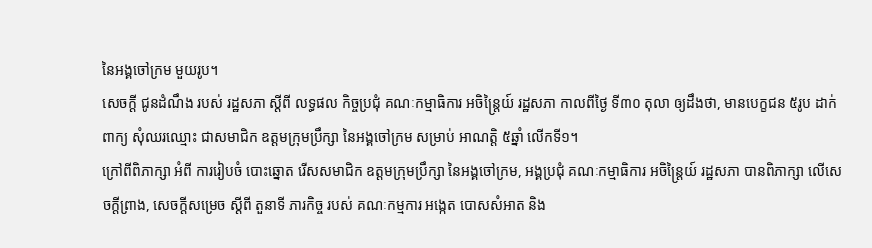នៃអង្គចៅក្រម មួយរូប។
សេចក្ដី ជូនដំណឹង របស់ រដ្ឋសភា ស្ដីពី លទ្ធផល កិច្ចប្រជុំ គណៈកម្មាធិការ អចិន្ត្រៃយ៍ រដ្ឋសភា កាលពីថ្ងៃ ទី៣០ តុលា ឲ្យដឹងថា, មានបេក្ខជន ៥រូប ដាក់ពាក្យ សុំឈរឈ្មោះ ជាសមាជិក ឧត្ដមក្រុមប្រឹក្សា នៃអង្គចៅក្រម សម្រាប់ អាណត្តិ ៥ឆ្នាំ លើកទី១។
ក្រៅពីពិភាក្សា អំពី ការរៀបចំ បោះឆ្នោត រើសសមាជិក ឧត្ដមក្រុមប្រឹក្សា នៃអង្គចៅក្រម, អង្គប្រជុំ គណៈកម្មាធិការ អចិន្ត្រៃយ៍ រដ្ឋសភា បានពិភាក្សា លើសេចក្ដីព្រាង, សេចក្ដីសម្រេច ស្ដីពី តួនាទី ភារកិច្ច របស់ គណៈកម្មការ អង្កេត បោសសំអាត និង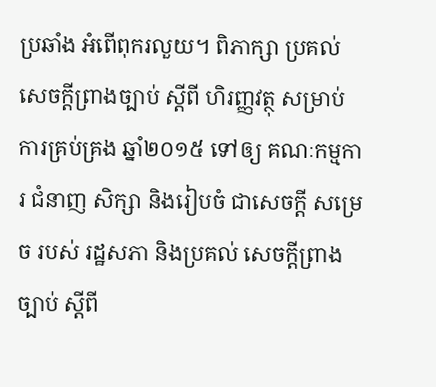ប្រឆាំង អំពើពុករលួយ។ ពិភាក្សា ប្រគល់ សេចក្ដីព្រាងច្បាប់ ស្ដីពី ហិរញ្ញវត្ថុ សម្រាប់ ការគ្រប់គ្រង ឆ្នាំ២០១៥ ទៅឲ្យ គណៈកម្មការ ជំនាញ សិក្សា និងរៀបចំ ជាសេចក្ដី សម្រេច របស់ រដ្ឋសភា និងប្រគល់ សេចក្ដីព្រាងច្បាប់ ស្ដីពី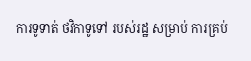ការទូទាត់ ថវិកាទូទៅ របស់រដ្ឋ សម្រាប់ ការគ្រប់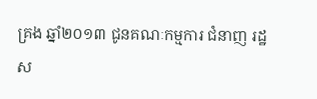គ្រង ឆ្នាំ២០១៣ ជូនគណៈកម្មការ ជំនាញ រដ្ឋស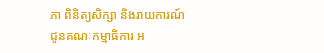ភា ពិនិត្យសិក្សា និងរាយការណ៍ ជូនគណៈកម្មាធិការ អ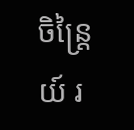ចិន្ត្រៃយ៍ រ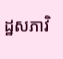ដ្ឋសភាវិ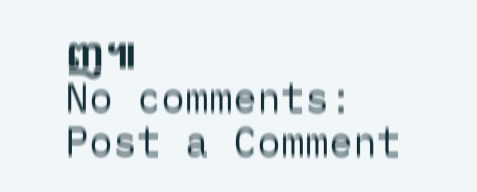ញ៕
No comments:
Post a Comment